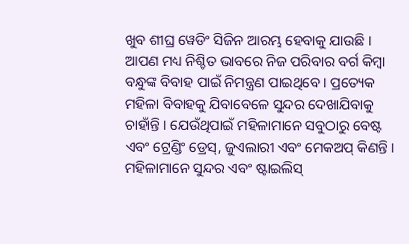ଖୁବ ଶୀଘ୍ର ୱେଡିଂ ସିଜିନ ଆରମ୍ଭ ହେବାକୁ ଯାଉଛି । ଆପଣ ମଧ୍ୟ ନିଶ୍ଚିତ ଭାବରେ ନିଜ ପରିବାର ବର୍ଗ କିମ୍ବା ବନ୍ଧୁଙ୍କ ବିବାହ ପାଇଁ ନିମନ୍ତ୍ରଣ ପାଇଥିବେ । ପ୍ରତ୍ୟେକ ମହିଳା ବିବାହକୁ ଯିବାବେଳେ ସୁନ୍ଦର ଦେଖାଯିବାକୁ ଚାହାଁନ୍ତି । ଯେଉଁଥିପାଇଁ ମହିଳାମାନେ ସବୁଠାରୁ ବେଷ୍ଟ ଏବଂ ଟ୍ରେଣ୍ଡିଂ ଡ୍ରେସ୍, ଜୁଏଲାରୀ ଏବଂ ମେକଅପ୍ କିଣନ୍ତି । ମହିଳାମାନେ ସୁନ୍ଦର ଏବଂ ଷ୍ଟାଇଲିସ୍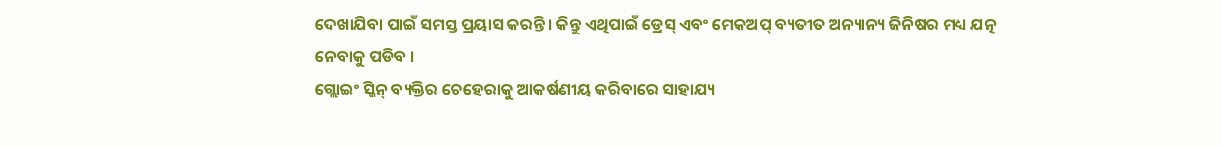ଦେଖାଯିବା ପାଇଁ ସମସ୍ତ ପ୍ରୟାସ କରନ୍ତି । କିନ୍ତୁ ଏଥିପାଇଁ ଡ୍ରେସ୍ ଏବଂ ମେକଅପ୍ ବ୍ୟତୀତ ଅନ୍ୟାନ୍ୟ ଜିନିଷର ମଧ୍ୟ ଯତ୍ନ ନେବାକୁ ପଡିବ ।
ଗ୍ଲୋଇଂ ସ୍କିନ୍ ବ୍ୟକ୍ତିର ଚେହେରାକୁ ଆକର୍ଷଣୀୟ କରିବାରେ ସାହାଯ୍ୟ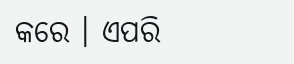କରେ । ଏପରି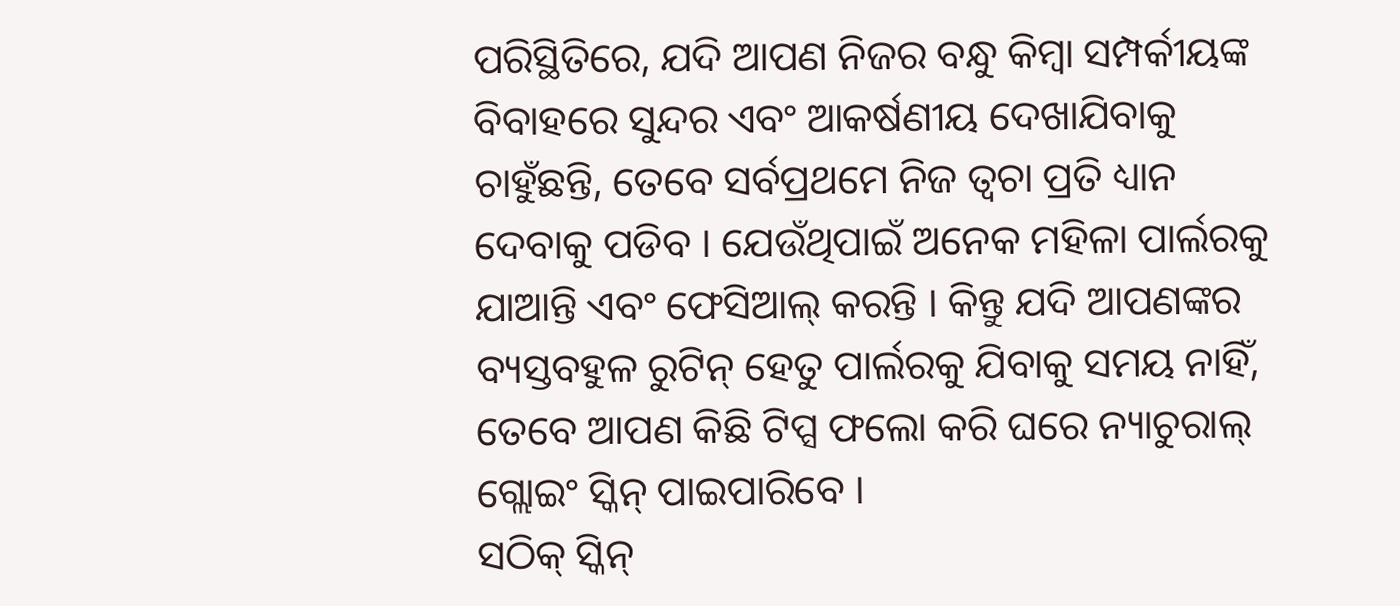ପରିସ୍ଥିତିରେ, ଯଦି ଆପଣ ନିଜର ବନ୍ଧୁ କିମ୍ବା ସମ୍ପର୍କୀୟଙ୍କ ବିବାହରେ ସୁନ୍ଦର ଏବଂ ଆକର୍ଷଣୀୟ ଦେଖାଯିବାକୁ ଚାହୁଁଛନ୍ତି, ତେବେ ସର୍ବପ୍ରଥମେ ନିଜ ତ୍ବଚା ପ୍ରତି ଧ୍ୟାନ ଦେବାକୁ ପଡିବ । ଯେଉଁଥିପାଇଁ ଅନେକ ମହିଳା ପାର୍ଲରକୁ ଯାଆନ୍ତି ଏବଂ ଫେସିଆଲ୍ କରନ୍ତି । କିନ୍ତୁ ଯଦି ଆପଣଙ୍କର ବ୍ୟସ୍ତବହୁଳ ରୁଟିନ୍ ହେତୁ ପାର୍ଲରକୁ ଯିବାକୁ ସମୟ ନାହିଁ, ତେବେ ଆପଣ କିଛି ଟିପ୍ସ ଫଲୋ କରି ଘରେ ନ୍ୟାଚୁରାଲ୍ ଗ୍ଲୋଇଂ ସ୍କିନ୍ ପାଇପାରିବେ ।
ସଠିକ୍ ସ୍କିନ୍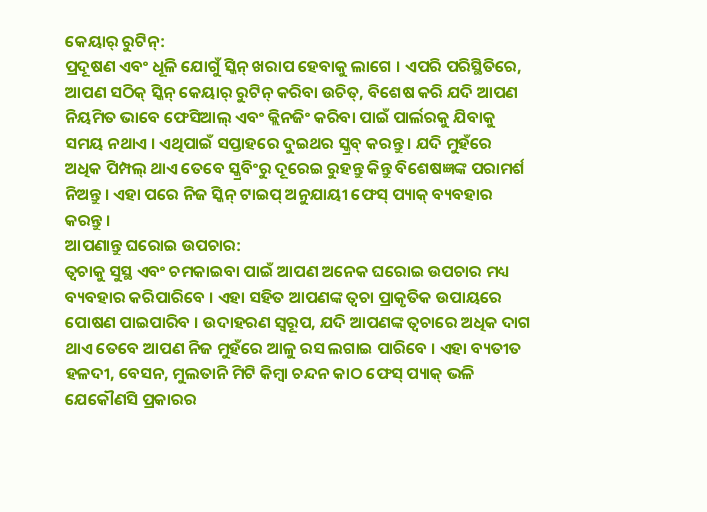କେୟାର୍ ରୁଟିନ୍:
ପ୍ରଦୂଷଣ ଏବଂ ଧୂଳି ଯୋଗୁଁ ସ୍କିନ୍ ଖରାପ ହେବାକୁ ଲାଗେ । ଏପରି ପରିସ୍ଥିତିରେ, ଆପଣ ସଠିକ୍ ସ୍କିନ୍ କେୟାର୍ ରୁଟିନ୍ କରିବା ଉଚିତ୍, ବିଶେଷ କରି ଯଦି ଆପଣ ନିୟମିତ ଭାବେ ଫେସିଆଲ୍ ଏବଂ କ୍ଲିନଜିଂ କରିବା ପାଇଁ ପାର୍ଲରକୁ ଯିବାକୁ ସମୟ ନଥାଏ । ଏଥିପାଇଁ ସପ୍ତାହରେ ଦୁଇଥର ସ୍କ୍ରବ୍ କରନ୍ତୁ । ଯଦି ମୁହଁରେ ଅଧିକ ପିମ୍ପଲ୍ ଥାଏ ତେବେ ସ୍କ୍ରବିଂରୁ ଦୂରେଇ ରୁହନ୍ତୁ କିନ୍ତୁ ବିଶେଷଜ୍ଞଙ୍କ ପରାମର୍ଶ ନିଅନ୍ତୁ । ଏହା ପରେ ନିଜ ସ୍କିନ୍ ଟାଇପ୍ ଅନୁଯାୟୀ ଫେସ୍ ପ୍ୟାକ୍ ବ୍ୟବହାର କରନ୍ତୁ ।
ଆପଣାନ୍ତୁ ଘରୋଇ ଉପଚାର:
ତ୍ୱଚାକୁ ସୁସ୍ଥ ଏବଂ ଚମକାଇବା ପାଇଁ ଆପଣ ଅନେକ ଘରୋଇ ଉପଚାର ମଧ୍ୟ ବ୍ୟବହାର କରିପାରିବେ । ଏହା ସହିତ ଆପଣଙ୍କ ତ୍ବଚା ପ୍ରାକୃତିକ ଉପାୟରେ ପୋଷଣ ପାଇପାରିବ । ଉଦାହରଣ ସ୍ୱରୂପ, ଯଦି ଆପଣଙ୍କ ତ୍ବଚାରେ ଅଧିକ ଦାଗ ଥାଏ ତେବେ ଆପଣ ନିଜ ମୁହଁରେ ଆଳୁ ରସ ଲଗାଇ ପାରିବେ । ଏହା ବ୍ୟତୀତ ହଳଦୀ, ବେସନ, ମୁଲତାନି ମିଟି କିମ୍ବା ଚନ୍ଦନ କାଠ ଫେସ୍ ପ୍ୟାକ୍ ଭଳି ଯେକୌଣସି ପ୍ରକାରର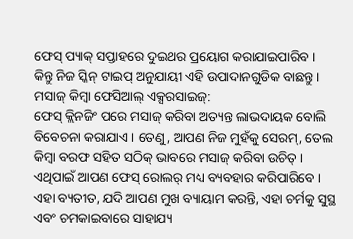ଫେସ୍ ପ୍ୟାକ୍ ସପ୍ତାହରେ ଦୁଇଥର ପ୍ରୟୋଗ କରାଯାଇପାରିବ । କିନ୍ତୁ ନିଜ ସ୍କିନ୍ ଟାଇପ୍ ଅନୁଯାୟୀ ଏହି ଉପାଦାନଗୁଡିକ ବାଛନ୍ତୁ ।
ମସାଜ୍ କିମ୍ବା ଫେସିଆଲ୍ ଏକ୍ସରସାଇଜ୍:
ଫେସ୍ କ୍ଲିନଜିଂ ପରେ ମସାଜ୍ କରିବା ଅତ୍ୟନ୍ତ ଲାଭଦାୟକ ବୋଲି ବିବେଚନା କରାଯାଏ । ତେଣୁ, ଆପଣ ନିଜ ମୁହଁକୁ ସେରମ୍, ତେଲ କିମ୍ବା ବରଫ ସହିତ ସଠିକ୍ ଭାବରେ ମସାଜ୍ କରିବା ଉଚିତ୍ । ଏଥିପାଇଁ ଆପଣ ଫେସ୍ ରୋଲର୍ ମଧ୍ୟ ବ୍ୟବହାର କରିପାରିବେ । ଏହା ବ୍ୟତୀତ, ଯଦି ଆପଣ ମୁଖ ବ୍ୟାୟାମ କରନ୍ତି, ଏହା ଚର୍ମକୁ ସୁସ୍ଥ ଏବଂ ଚମକାଇବାରେ ସାହାଯ୍ୟ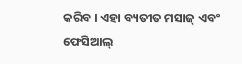କରିବ । ଏହା ବ୍ୟତୀତ ମସାଜ୍ ଏବଂ ଫେସିଆଲ୍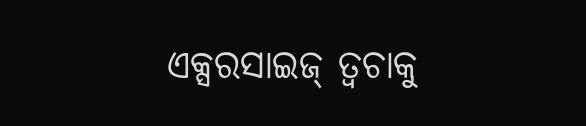ଏକ୍ସରସାଇଜ୍ ତ୍ବଚାକୁ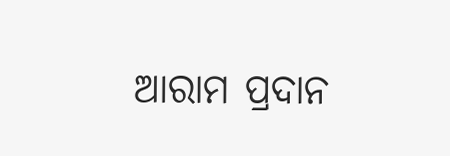ଆରାମ ପ୍ରଦାନ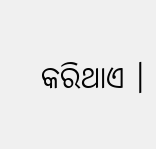କରିଥାଏ ।